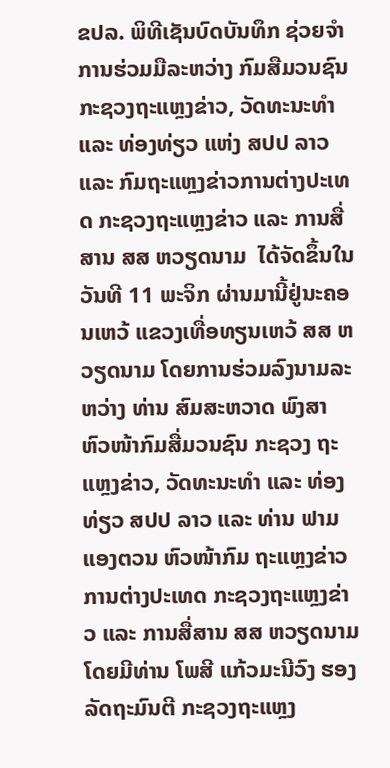ຂປລ. ພິທີເຊັນບົດບັນທຶກ ຊ່ວຍຈໍາການຮ່ວມມືລະຫວ່າງ ກົມສືມວນຊົນ ກະຊວງຖະແຫຼງຂ່າວ, ວັດທະນະທໍາ ແລະ ທ່ອງທ່ຽວ ແຫ່ງ ສປປ ລາວ ແລະ ກົມຖະແຫຼງຂ່າວການຕ່າງປະເທດ ກະຊວງຖະແຫຼງຂ່າວ ແລະ ການສື່ສານ ສສ ຫວຽດນາມ  ໄດ້ຈັດຂຶ້ນໃນວັນທີ 11 ພະຈິກ ຜ່ານມານີ້ຢູ່ນະຄອນເຫວ້ ແຂວງເທື່ອທຽນເຫວ້ ສສ ຫວຽດນາມ ໂດຍການຮ່ວມລົງນາມລະຫວ່າງ ທ່ານ ສົມສະຫວາດ ພົງສາ ຫົວໜ້າກົມສື່ມວນຊົນ ກະຊວງ ຖະແຫຼງຂ່າວ, ວັດທະນະທໍາ ແລະ ທ່ອງທ່ຽວ ສປປ ລາວ ແລະ ທ່ານ ຟາມແອງຕວນ ຫົວໜ້າກົມ ຖະແຫຼງຂ່າວການຕ່າງປະເທດ ກະຊວງຖະແຫຼງຂ່າວ ແລະ ການສື່ສານ ສສ ຫວຽດນາມ ໂດຍມີທ່ານ ໂພສີ ແກ້ວມະນີວົງ ຮອງລັດຖະມົນຕີ ກະຊວງຖະແຫຼງ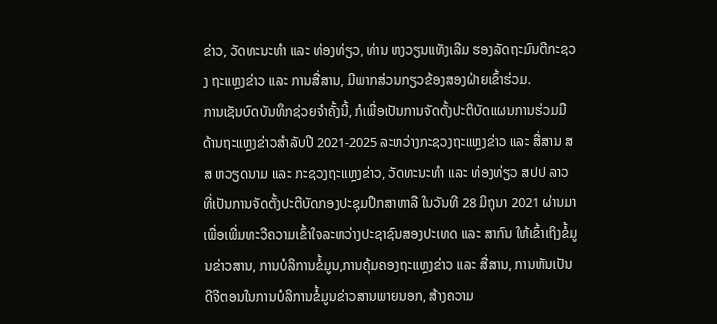ຂ່າວ, ວັດທະນະທໍາ ແລະ ທ່ອງທ່ຽວ, ທ່ານ ຫງວຽນແທັງເລີມ ຮອງລັດຖະມົນຕີກະຊວງ ຖະແຫຼງຂ່າວ ແລະ ການສື່ສານ, ມີພາກສ່ວນກຽວຂ້ອງສອງຝ່າຍເຂົ້າຮ່ວມ.
ການເຊັນບົດບັນທຶກຊ່ວຍຈໍາຄັ້ງນີ້, ກໍເພື່ອເປັນການຈັດຕັ້ງປະຕິບັດແຜນການຮ່ວມມື ດ້ານຖະແຫຼງຂ່າວສໍາລັບປີ 2021-2025 ລະຫວ່າງກະຊວງຖະແຫຼງຂ່າວ ແລະ ສື່ສານ ສສ ຫວຽດນາມ ແລະ ກະຊວງຖະແຫຼງຂ່າວ, ວັດທະນະທໍາ ແລະ ທ່ອງທ່ຽວ ສປປ ລາວ ທີ່ເປັນການຈັດຕັ້ງປະຕີບັດກອງປະຊຸມປຶກສາຫາລື ໃນວັນທີ 28 ມິຖຸນາ 2021 ຜ່ານມາ ເພື່ອເພີ່ມທະວີຄວາມເຂົ້າໃຈລະຫວ່າງປະຊາຊົນສອງປະເທດ ແລະ ສາກົນ ໃຫ້ເຂົ້າເຖິງຂໍ້ມູນຂ່າວສານ, ການບໍລິການຂໍ້ມູນ,ການຄຸ້ມຄອງຖະແຫຼງຂ່າວ ແລະ ສື່ສານ, ການຫັນເປັນດີຈີຕອນໃນການບໍລິການຂໍ້ມູນຂ່າວສານພາຍນອກ, ສ້າງຄວາມ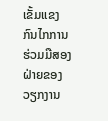ເຂັ້ມແຂງ ກົນໄກການຮ່ວມມືສອງຝ່າຍຂອງວຽກງານ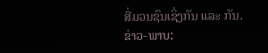ສື່ມວນຊົນເຊິ່ງກັນ ແລະ ກັນ.
ຂ່າວ-ພາບ: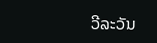ວີລະວັນ